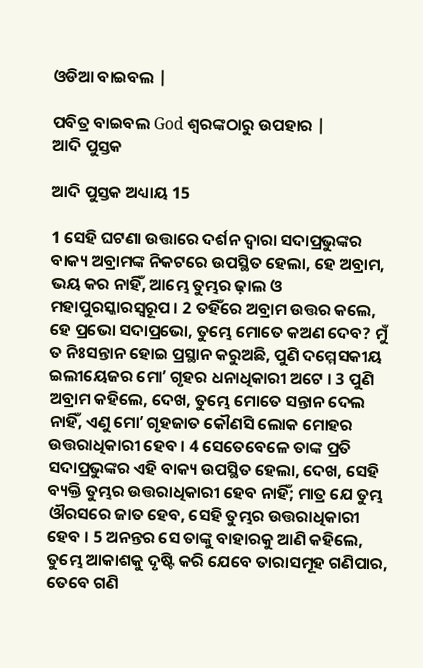ଓଡିଆ ବାଇବଲ |

ପବିତ୍ର ବାଇବଲ God ଶ୍ବରଙ୍କଠାରୁ ଉପହାର |
ଆଦି ପୁସ୍ତକ

ଆଦି ପୁସ୍ତକ ଅଧ୍ୟାୟ 15

1 ସେହି ଘଟଣା ଉତ୍ତାରେ ଦର୍ଶନ ଦ୍ଵାରା ସଦାପ୍ରଭୁଙ୍କର ବାକ୍ୟ ଅବ୍ରାମଙ୍କ ନିକଟରେ ଉପସ୍ଥିତ ହେଲା, ହେ ଅବ୍ରାମ, ଭୟ କର ନାହିଁ, ଆମ୍ଭେ ତୁମ୍ଭର ଢ଼ାଲ ଓ ମହାପୁରସ୍କାରସ୍ଵରୂପ । 2 ତହିଁରେ ଅବ୍ରାମ ଉତ୍ତର କଲେ, ହେ ପ୍ରଭୋ ସଦାପ୍ରଭୋ, ତୁମ୍ଭେ ମୋତେ କଅଣ ଦେବ? ମୁଁ ତ ନିଃସନ୍ତାନ ହୋଇ ପ୍ରସ୍ଥାନ କରୁଅଛି, ପୁଣି ଦମ୍ମେସକୀୟ ଇଲୀୟେଜର ମୋʼ ଗୃହର ଧନାଧିକାରୀ ଅଟେ । 3 ପୁଣି ଅବ୍ରାମ କହିଲେ, ଦେଖ, ତୁମ୍ଭେ ମୋତେ ସନ୍ତାନ ଦେଲ ନାହିଁ, ଏଣୁ ମୋʼ ଗୃହଜାତ କୌଣସି ଲୋକ ମୋହର ଉତ୍ତରାଧିକାରୀ ହେବ । 4 ସେତେବେଳେ ତାଙ୍କ ପ୍ରତି ସଦାପ୍ରଭୁଙ୍କର ଏହି ବାକ୍ୟ ଉପସ୍ଥିତ ହେଲା, ଦେଖ, ସେହି ବ୍ୟକ୍ତି ତୁମ୍ଭର ଉତ୍ତରାଧିକାରୀ ହେବ ନାହିଁ; ମାତ୍ର ଯେ ତୁମ୍ଭ ଔରସରେ ଜାତ ହେବ, ସେହି ତୁମ୍ଭର ଉତ୍ତରାଧିକାରୀ ହେବ । 5 ଅନନ୍ତର ସେ ତାଙ୍କୁ ବାହାରକୁ ଆଣି କହିଲେ, ତୁମ୍ଭେ ଆକାଶକୁ ଦୃଷ୍ଟି କରି ଯେବେ ତାରାସମୂହ ଗଣିପାର, ତେବେ ଗଣି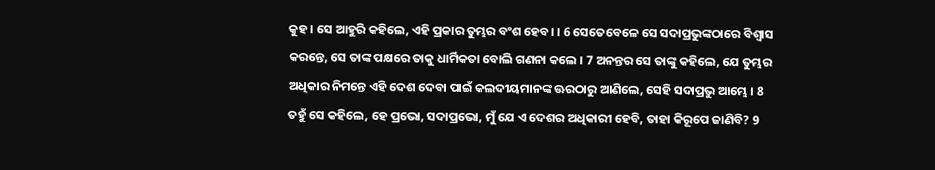କୁହ । ସେ ଆହୁରି କହିଲେ, ଏହି ପ୍ରକାର ତୁମ୍ଭର ବଂଶ ହେବ। । 6 ସେତେବେଳେ ସେ ସଦାପ୍ରଭୁଙ୍କଠାରେ ବିଶ୍ଵାସ କରନ୍ତେ, ସେ ତାଙ୍କ ପକ୍ଷରେ ତାକୁ ଧାର୍ମିକତା ବୋଲି ଗଣନା କଲେ । 7 ଅନନ୍ତର ସେ ତାଙ୍କୁ କହିଲେ, ଯେ ତୁମ୍ଭର ଅଧିକାର ନିମନ୍ତେ ଏହି ଦେଶ ଦେବା ପାଇଁ କଲଦୀୟମାନଙ୍କ ଊରଠାରୁ ଆଣିଲେ, ସେହି ସଦାପ୍ରଭୁ ଆମ୍ଭେ । 8 ତହୁଁ ସେ କହିଲେ, ହେ ପ୍ରଭୋ, ସଦାପ୍ରଭୋ, ମୁଁ ଯେ ଏ ଦେଶର ଅଧିକାରୀ ହେବି, ତାହା କିରୂପେ ଜାଣିବି? 9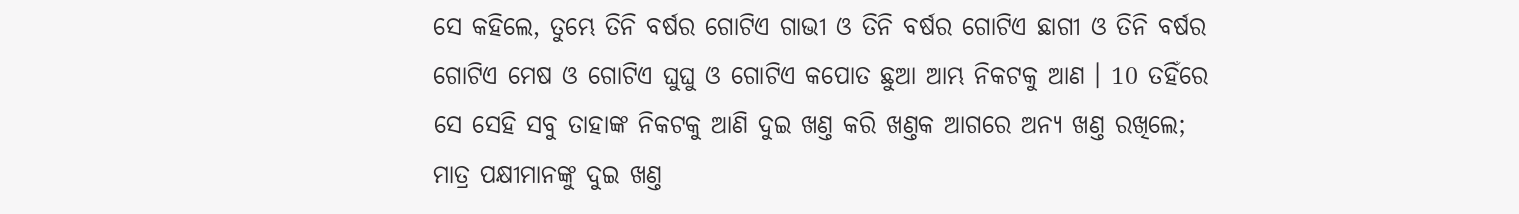ସେ କହିଲେ, ତୁମ୍ଭେ ତିନି ବର୍ଷର ଗୋଟିଏ ଗାଭୀ ଓ ତିନି ବର୍ଷର ଗୋଟିଏ ଛାଗୀ ଓ ତିନି ବର୍ଷର ଗୋଟିଏ ମେଷ ଓ ଗୋଟିଏ ଘୁଘୁ ଓ ଗୋଟିଏ କପୋତ ଛୁଆ ଆମ୍ଭ ନିକଟକୁ ଆଣ । 10 ତହିଁରେ ସେ ସେହି ସବୁ ତାହାଙ୍କ ନିକଟକୁ ଆଣି ଦୁଇ ଖଣ୍ତ କରି ଖଣ୍ତକ ଆଗରେ ଅନ୍ୟ ଖଣ୍ତ ରଖିଲେ; ମାତ୍ର ପକ୍ଷୀମାନଙ୍କୁ ଦୁଇ ଖଣ୍ତ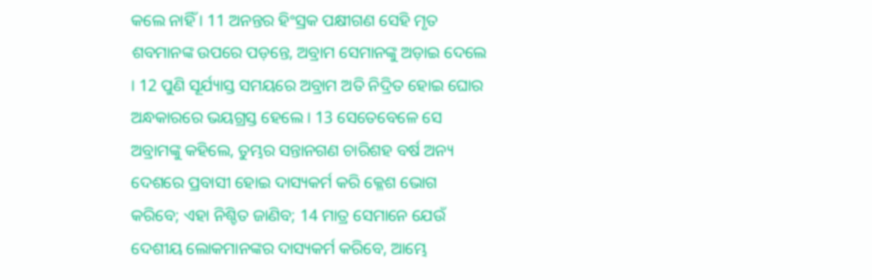କଲେ ନାହିଁ । 11 ଅନନ୍ତର ହିଂସ୍ରକ ପକ୍ଷୀଗଣ ସେହି ମୃତ ଶବମାନଙ୍କ ଉପରେ ପଡ଼ନ୍ତେ, ଅବ୍ରାମ ସେମାନଙ୍କୁ ଅଡ଼ାଇ ଦେଲେ । 12 ପୁଣି ସୂର୍ଯ୍ୟାସ୍ତ ସମୟରେ ଅବ୍ରାମ ଅତି ନିଦ୍ରିତ ହୋଇ ଘୋର ଅନ୍ଧକାରରେ ଭୟଗ୍ରସ୍ତ ହେଲେ । 13 ସେତେବେଳେ ସେ ଅବ୍ରାମଙ୍କୁ କହିଲେ, ତୁମ୍ଭର ସନ୍ତାନଗଣ ଚାରିଶହ ବର୍ଷ ଅନ୍ୟ ଦେଶରେ ପ୍ରବାସୀ ହୋଇ ଦାସ୍ୟକର୍ମ କରି କ୍ଳେଶ ଭୋଗ କରିବେ; ଏହା ନିଶ୍ଚିତ ଜାଣିବ; 14 ମାତ୍ର ସେମାନେ ଯେଉଁ ଦେଶୀୟ ଲୋକମାନଙ୍କର ଦାସ୍ୟକର୍ମ କରିବେ, ଆମ୍ଭେ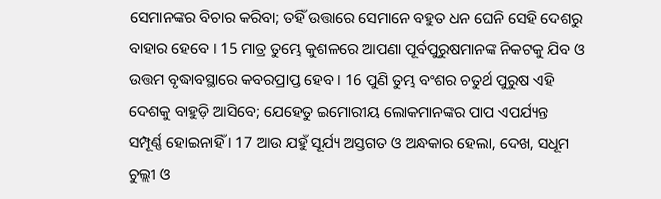ସେମାନଙ୍କର ବିଚାର କରିବା; ତହିଁ ଉତ୍ତାରେ ସେମାନେ ବହୁତ ଧନ ଘେନି ସେହି ଦେଶରୁ ବାହାର ହେବେ । 15 ମାତ୍ର ତୁମ୍ଭେ କୁଶଳରେ ଆପଣା ପୂର୍ବପୁରୁଷମାନଙ୍କ ନିକଟକୁ ଯିବ ଓ ଉତ୍ତମ ବୃଦ୍ଧାବସ୍ଥାରେ କବରପ୍ରାପ୍ତ ହେବ । 16 ପୁଣି ତୁମ୍ଭ ବଂଶର ଚତୁର୍ଥ ପୁରୁଷ ଏହି ଦେଶକୁ ବାହୁଡ଼ି ଆସିବେ; ଯେହେତୁ ଇମୋରୀୟ ଲୋକମାନଙ୍କର ପାପ ଏପର୍ଯ୍ୟନ୍ତ ସମ୍ପୂର୍ଣ୍ଣ ହୋଇନାହିଁ । 17 ଆଉ ଯହୁଁ ସୂର୍ଯ୍ୟ ଅସ୍ତଗତ ଓ ଅନ୍ଧକାର ହେଲା, ଦେଖ, ସଧୂମ ଚୁଲ୍ଲୀ ଓ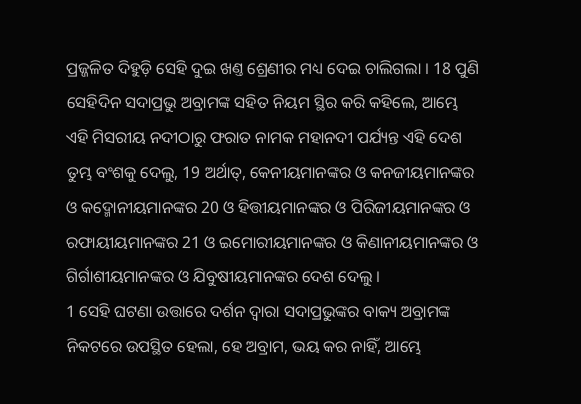ପ୍ରଜ୍ଜଳିତ ଦିହୁଡ଼ି ସେହି ଦୁଇ ଖଣ୍ତ ଶ୍ରେଣୀର ମଧ୍ୟ ଦେଇ ଚାଲିଗଲା । 18 ପୁଣି ସେହିଦିନ ସଦାପ୍ରଭୁ ଅବ୍ରାମଙ୍କ ସହିତ ନିୟମ ସ୍ଥିର କରି କହିଲେ, ଆମ୍ଭେ ଏହି ମିସରୀୟ ନଦୀଠାରୁ ଫରାତ ନାମକ ମହାନଦୀ ପର୍ଯ୍ୟନ୍ତ ଏହି ଦେଶ ତୁମ୍ଭ ବଂଶକୁ ଦେଲୁ, 19 ଅର୍ଥାତ୍, କେନୀୟମାନଙ୍କର ଓ କନଜୀୟମାନଙ୍କର ଓ କଦ୍ମୋନୀୟମାନଙ୍କର 20 ଓ ହିତ୍ତୀୟମାନଙ୍କର ଓ ପିରିଜୀୟମାନଙ୍କର ଓ ରଫାୟୀୟମାନଙ୍କର 21 ଓ ଇମୋରୀୟମାନଙ୍କର ଓ କିଣାନୀୟମାନଙ୍କର ଓ ଗିର୍ଗାଶୀୟମାନଙ୍କର ଓ ଯିବୁଷୀୟମାନଙ୍କର ଦେଶ ଦେଲୁ ।
1 ସେହି ଘଟଣା ଉତ୍ତାରେ ଦର୍ଶନ ଦ୍ଵାରା ସଦାପ୍ରଭୁଙ୍କର ବାକ୍ୟ ଅବ୍ରାମଙ୍କ ନିକଟରେ ଉପସ୍ଥିତ ହେଲା, ହେ ଅବ୍ରାମ, ଭୟ କର ନାହିଁ, ଆମ୍ଭେ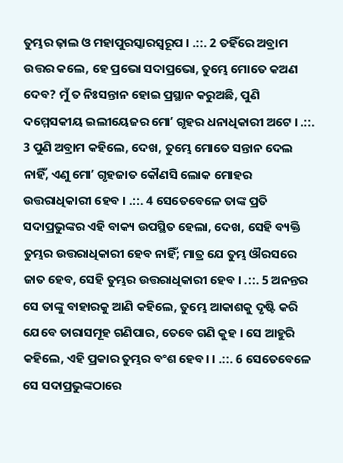ତୁମ୍ଭର ଢ଼ାଲ ଓ ମହାପୁରସ୍କାରସ୍ଵରୂପ । .::. 2 ତହିଁରେ ଅବ୍ରାମ ଉତ୍ତର କଲେ, ହେ ପ୍ରଭୋ ସଦାପ୍ରଭୋ, ତୁମ୍ଭେ ମୋତେ କଅଣ ଦେବ? ମୁଁ ତ ନିଃସନ୍ତାନ ହୋଇ ପ୍ରସ୍ଥାନ କରୁଅଛି, ପୁଣି ଦମ୍ମେସକୀୟ ଇଲୀୟେଜର ମୋʼ ଗୃହର ଧନାଧିକାରୀ ଅଟେ । .::. 3 ପୁଣି ଅବ୍ରାମ କହିଲେ, ଦେଖ, ତୁମ୍ଭେ ମୋତେ ସନ୍ତାନ ଦେଲ ନାହିଁ, ଏଣୁ ମୋʼ ଗୃହଜାତ କୌଣସି ଲୋକ ମୋହର ଉତ୍ତରାଧିକାରୀ ହେବ । .::. 4 ସେତେବେଳେ ତାଙ୍କ ପ୍ରତି ସଦାପ୍ରଭୁଙ୍କର ଏହି ବାକ୍ୟ ଉପସ୍ଥିତ ହେଲା, ଦେଖ, ସେହି ବ୍ୟକ୍ତି ତୁମ୍ଭର ଉତ୍ତରାଧିକାରୀ ହେବ ନାହିଁ; ମାତ୍ର ଯେ ତୁମ୍ଭ ଔରସରେ ଜାତ ହେବ, ସେହି ତୁମ୍ଭର ଉତ୍ତରାଧିକାରୀ ହେବ । .::. 5 ଅନନ୍ତର ସେ ତାଙ୍କୁ ବାହାରକୁ ଆଣି କହିଲେ, ତୁମ୍ଭେ ଆକାଶକୁ ଦୃଷ୍ଟି କରି ଯେବେ ତାରାସମୂହ ଗଣିପାର, ତେବେ ଗଣି କୁହ । ସେ ଆହୁରି କହିଲେ, ଏହି ପ୍ରକାର ତୁମ୍ଭର ବଂଶ ହେବ। । .::. 6 ସେତେବେଳେ ସେ ସଦାପ୍ରଭୁଙ୍କଠାରେ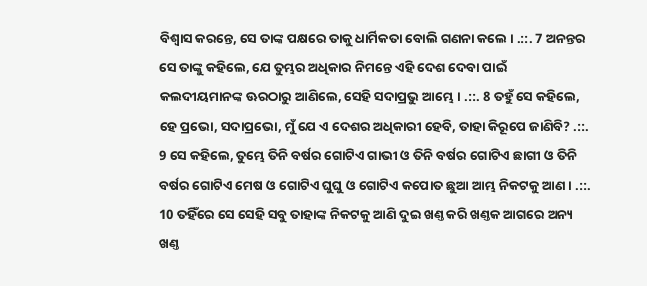ବିଶ୍ଵାସ କରନ୍ତେ, ସେ ତାଙ୍କ ପକ୍ଷରେ ତାକୁ ଧାର୍ମିକତା ବୋଲି ଗଣନା କଲେ । .::. 7 ଅନନ୍ତର ସେ ତାଙ୍କୁ କହିଲେ, ଯେ ତୁମ୍ଭର ଅଧିକାର ନିମନ୍ତେ ଏହି ଦେଶ ଦେବା ପାଇଁ କଲଦୀୟମାନଙ୍କ ଊରଠାରୁ ଆଣିଲେ, ସେହି ସଦାପ୍ରଭୁ ଆମ୍ଭେ । .::. 8 ତହୁଁ ସେ କହିଲେ, ହେ ପ୍ରଭୋ, ସଦାପ୍ରଭୋ, ମୁଁ ଯେ ଏ ଦେଶର ଅଧିକାରୀ ହେବି, ତାହା କିରୂପେ ଜାଣିବି? .::. 9 ସେ କହିଲେ, ତୁମ୍ଭେ ତିନି ବର୍ଷର ଗୋଟିଏ ଗାଭୀ ଓ ତିନି ବର୍ଷର ଗୋଟିଏ ଛାଗୀ ଓ ତିନି ବର୍ଷର ଗୋଟିଏ ମେଷ ଓ ଗୋଟିଏ ଘୁଘୁ ଓ ଗୋଟିଏ କପୋତ ଛୁଆ ଆମ୍ଭ ନିକଟକୁ ଆଣ । .::. 10 ତହିଁରେ ସେ ସେହି ସବୁ ତାହାଙ୍କ ନିକଟକୁ ଆଣି ଦୁଇ ଖଣ୍ତ କରି ଖଣ୍ତକ ଆଗରେ ଅନ୍ୟ ଖଣ୍ତ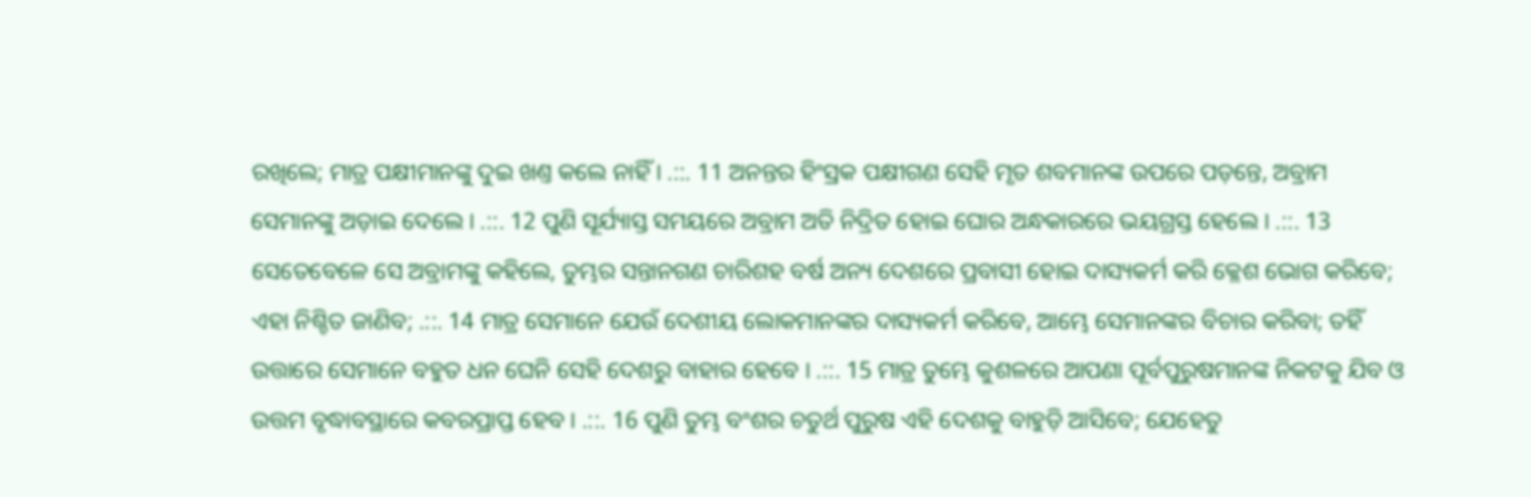ରଖିଲେ; ମାତ୍ର ପକ୍ଷୀମାନଙ୍କୁ ଦୁଇ ଖଣ୍ତ କଲେ ନାହିଁ । .::. 11 ଅନନ୍ତର ହିଂସ୍ରକ ପକ୍ଷୀଗଣ ସେହି ମୃତ ଶବମାନଙ୍କ ଉପରେ ପଡ଼ନ୍ତେ, ଅବ୍ରାମ ସେମାନଙ୍କୁ ଅଡ଼ାଇ ଦେଲେ । .::. 12 ପୁଣି ସୂର୍ଯ୍ୟାସ୍ତ ସମୟରେ ଅବ୍ରାମ ଅତି ନିଦ୍ରିତ ହୋଇ ଘୋର ଅନ୍ଧକାରରେ ଭୟଗ୍ରସ୍ତ ହେଲେ । .::. 13 ସେତେବେଳେ ସେ ଅବ୍ରାମଙ୍କୁ କହିଲେ, ତୁମ୍ଭର ସନ୍ତାନଗଣ ଚାରିଶହ ବର୍ଷ ଅନ୍ୟ ଦେଶରେ ପ୍ରବାସୀ ହୋଇ ଦାସ୍ୟକର୍ମ କରି କ୍ଳେଶ ଭୋଗ କରିବେ; ଏହା ନିଶ୍ଚିତ ଜାଣିବ; .::. 14 ମାତ୍ର ସେମାନେ ଯେଉଁ ଦେଶୀୟ ଲୋକମାନଙ୍କର ଦାସ୍ୟକର୍ମ କରିବେ, ଆମ୍ଭେ ସେମାନଙ୍କର ବିଚାର କରିବା; ତହିଁ ଉତ୍ତାରେ ସେମାନେ ବହୁତ ଧନ ଘେନି ସେହି ଦେଶରୁ ବାହାର ହେବେ । .::. 15 ମାତ୍ର ତୁମ୍ଭେ କୁଶଳରେ ଆପଣା ପୂର୍ବପୁରୁଷମାନଙ୍କ ନିକଟକୁ ଯିବ ଓ ଉତ୍ତମ ବୃଦ୍ଧାବସ୍ଥାରେ କବରପ୍ରାପ୍ତ ହେବ । .::. 16 ପୁଣି ତୁମ୍ଭ ବଂଶର ଚତୁର୍ଥ ପୁରୁଷ ଏହି ଦେଶକୁ ବାହୁଡ଼ି ଆସିବେ; ଯେହେତୁ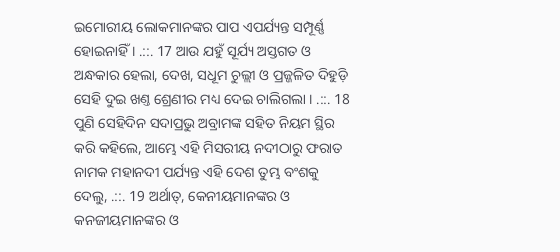ଇମୋରୀୟ ଲୋକମାନଙ୍କର ପାପ ଏପର୍ଯ୍ୟନ୍ତ ସମ୍ପୂର୍ଣ୍ଣ ହୋଇନାହିଁ । .::. 17 ଆଉ ଯହୁଁ ସୂର୍ଯ୍ୟ ଅସ୍ତଗତ ଓ ଅନ୍ଧକାର ହେଲା, ଦେଖ, ସଧୂମ ଚୁଲ୍ଲୀ ଓ ପ୍ରଜ୍ଜଳିତ ଦିହୁଡ଼ି ସେହି ଦୁଇ ଖଣ୍ତ ଶ୍ରେଣୀର ମଧ୍ୟ ଦେଇ ଚାଲିଗଲା । .::. 18 ପୁଣି ସେହିଦିନ ସଦାପ୍ରଭୁ ଅବ୍ରାମଙ୍କ ସହିତ ନିୟମ ସ୍ଥିର କରି କହିଲେ, ଆମ୍ଭେ ଏହି ମିସରୀୟ ନଦୀଠାରୁ ଫରାତ ନାମକ ମହାନଦୀ ପର୍ଯ୍ୟନ୍ତ ଏହି ଦେଶ ତୁମ୍ଭ ବଂଶକୁ ଦେଲୁ, .::. 19 ଅର୍ଥାତ୍, କେନୀୟମାନଙ୍କର ଓ କନଜୀୟମାନଙ୍କର ଓ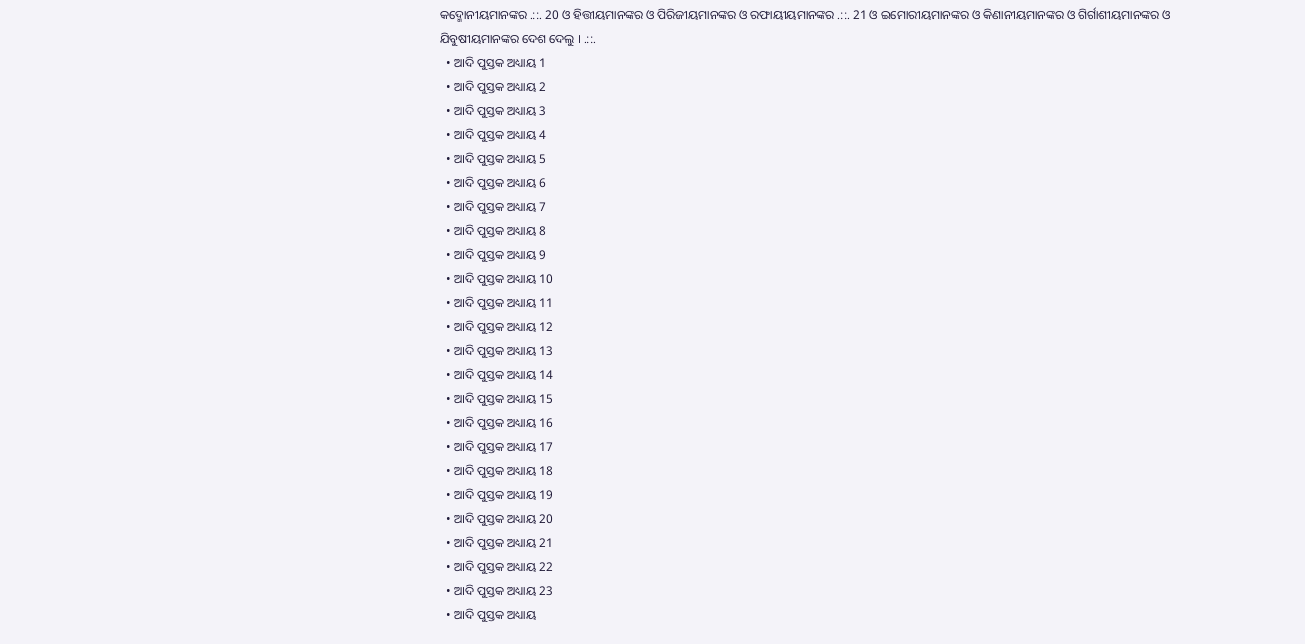କଦ୍ମୋନୀୟମାନଙ୍କର .::. 20 ଓ ହିତ୍ତୀୟମାନଙ୍କର ଓ ପିରିଜୀୟମାନଙ୍କର ଓ ରଫାୟୀୟମାନଙ୍କର .::. 21 ଓ ଇମୋରୀୟମାନଙ୍କର ଓ କିଣାନୀୟମାନଙ୍କର ଓ ଗିର୍ଗାଶୀୟମାନଙ୍କର ଓ ଯିବୁଷୀୟମାନଙ୍କର ଦେଶ ଦେଲୁ । .::.
  • ଆଦି ପୁସ୍ତକ ଅଧ୍ୟାୟ 1
  • ଆଦି ପୁସ୍ତକ ଅଧ୍ୟାୟ 2
  • ଆଦି ପୁସ୍ତକ ଅଧ୍ୟାୟ 3
  • ଆଦି ପୁସ୍ତକ ଅଧ୍ୟାୟ 4
  • ଆଦି ପୁସ୍ତକ ଅଧ୍ୟାୟ 5
  • ଆଦି ପୁସ୍ତକ ଅଧ୍ୟାୟ 6
  • ଆଦି ପୁସ୍ତକ ଅଧ୍ୟାୟ 7
  • ଆଦି ପୁସ୍ତକ ଅଧ୍ୟାୟ 8
  • ଆଦି ପୁସ୍ତକ ଅଧ୍ୟାୟ 9
  • ଆଦି ପୁସ୍ତକ ଅଧ୍ୟାୟ 10
  • ଆଦି ପୁସ୍ତକ ଅଧ୍ୟାୟ 11
  • ଆଦି ପୁସ୍ତକ ଅଧ୍ୟାୟ 12
  • ଆଦି ପୁସ୍ତକ ଅଧ୍ୟାୟ 13
  • ଆଦି ପୁସ୍ତକ ଅଧ୍ୟାୟ 14
  • ଆଦି ପୁସ୍ତକ ଅଧ୍ୟାୟ 15
  • ଆଦି ପୁସ୍ତକ ଅଧ୍ୟାୟ 16
  • ଆଦି ପୁସ୍ତକ ଅଧ୍ୟାୟ 17
  • ଆଦି ପୁସ୍ତକ ଅଧ୍ୟାୟ 18
  • ଆଦି ପୁସ୍ତକ ଅଧ୍ୟାୟ 19
  • ଆଦି ପୁସ୍ତକ ଅଧ୍ୟାୟ 20
  • ଆଦି ପୁସ୍ତକ ଅଧ୍ୟାୟ 21
  • ଆଦି ପୁସ୍ତକ ଅଧ୍ୟାୟ 22
  • ଆଦି ପୁସ୍ତକ ଅଧ୍ୟାୟ 23
  • ଆଦି ପୁସ୍ତକ ଅଧ୍ୟାୟ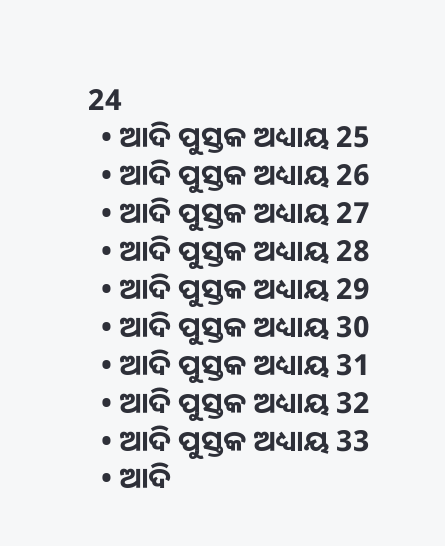24
  • ଆଦି ପୁସ୍ତକ ଅଧ୍ୟାୟ 25
  • ଆଦି ପୁସ୍ତକ ଅଧ୍ୟାୟ 26
  • ଆଦି ପୁସ୍ତକ ଅଧ୍ୟାୟ 27
  • ଆଦି ପୁସ୍ତକ ଅଧ୍ୟାୟ 28
  • ଆଦି ପୁସ୍ତକ ଅଧ୍ୟାୟ 29
  • ଆଦି ପୁସ୍ତକ ଅଧ୍ୟାୟ 30
  • ଆଦି ପୁସ୍ତକ ଅଧ୍ୟାୟ 31
  • ଆଦି ପୁସ୍ତକ ଅଧ୍ୟାୟ 32
  • ଆଦି ପୁସ୍ତକ ଅଧ୍ୟାୟ 33
  • ଆଦି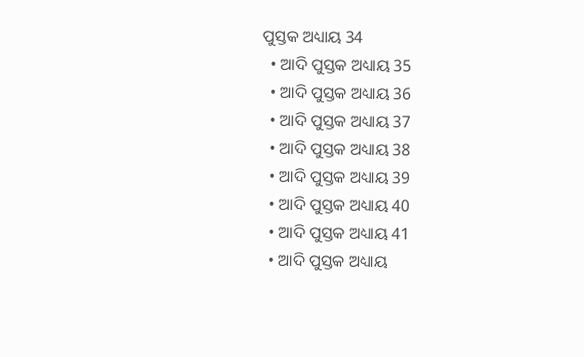ପୁସ୍ତକ ଅଧ୍ୟାୟ 34
  • ଆଦି ପୁସ୍ତକ ଅଧ୍ୟାୟ 35
  • ଆଦି ପୁସ୍ତକ ଅଧ୍ୟାୟ 36
  • ଆଦି ପୁସ୍ତକ ଅଧ୍ୟାୟ 37
  • ଆଦି ପୁସ୍ତକ ଅଧ୍ୟାୟ 38
  • ଆଦି ପୁସ୍ତକ ଅଧ୍ୟାୟ 39
  • ଆଦି ପୁସ୍ତକ ଅଧ୍ୟାୟ 40
  • ଆଦି ପୁସ୍ତକ ଅଧ୍ୟାୟ 41
  • ଆଦି ପୁସ୍ତକ ଅଧ୍ୟାୟ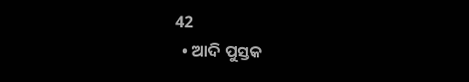42
  • ଆଦି ପୁସ୍ତକ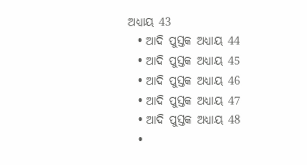ଅଧ୍ୟାୟ 43
  • ଆଦି ପୁସ୍ତକ ଅଧ୍ୟାୟ 44
  • ଆଦି ପୁସ୍ତକ ଅଧ୍ୟାୟ 45
  • ଆଦି ପୁସ୍ତକ ଅଧ୍ୟାୟ 46
  • ଆଦି ପୁସ୍ତକ ଅଧ୍ୟାୟ 47
  • ଆଦି ପୁସ୍ତକ ଅଧ୍ୟାୟ 48
  •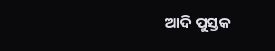ଆଦି ପୁସ୍ତକ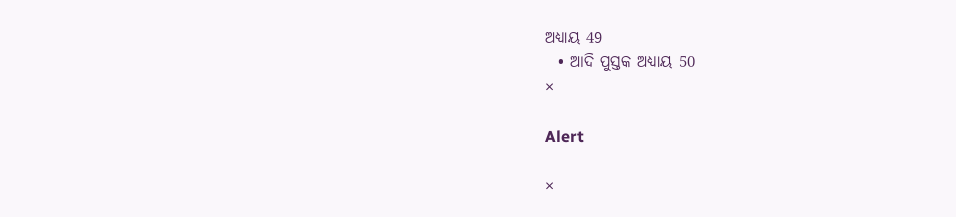ଅଧ୍ୟାୟ 49
  • ଆଦି ପୁସ୍ତକ ଅଧ୍ୟାୟ 50
×

Alert

×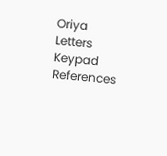Oriya Letters Keypad References